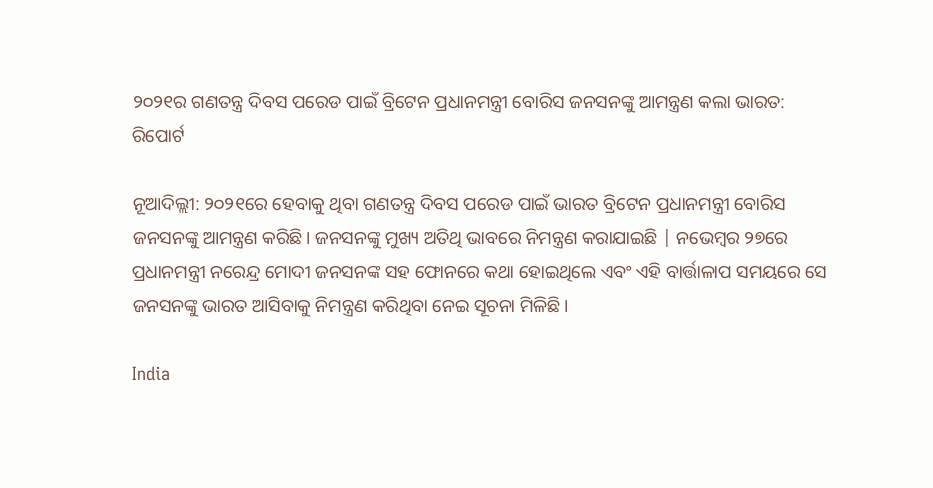୨୦୨୧ର ଗଣତନ୍ତ୍ର ଦିବସ ପରେଡ ପାଇଁ ବ୍ରିଟେନ ପ୍ରଧାନମନ୍ତ୍ରୀ ବୋରିସ ଜନସନଙ୍କୁ ଆମନ୍ତ୍ରଣ କଲା ଭାରତ: ରିପୋର୍ଟ

ନୂଆଦିଲ୍ଲୀ: ୨୦୨୧ରେ ହେବାକୁ ଥିବା ଗଣତନ୍ତ୍ର ଦିବସ ପରେଡ ପାଇଁ ଭାରତ ବ୍ରିଟେନ ପ୍ରଧାନମନ୍ତ୍ରୀ ବୋରିସ ଜନସନଙ୍କୁ ଆମନ୍ତ୍ରଣ କରିଛି। ଜନସନଙ୍କୁ ମୁଖ୍ୟ ଅତିଥି ଭାବରେ ନିମନ୍ତ୍ରଣ କରାଯାଇଛି | ନଭେମ୍ବର ୨୭ରେ ପ୍ରଧାନମନ୍ତ୍ରୀ ନରେନ୍ଦ୍ର ମୋଦୀ ଜନସନଙ୍କ ସହ ଫୋନରେ କଥା ହୋଇଥିଲେ ଏବଂ ଏହି ବାର୍ତ୍ତାଳାପ ସମୟରେ ସେ ଜନସନଙ୍କୁ ଭାରତ ଆସିବାକୁ ନିମନ୍ତ୍ରଣ କରିଥିବା ନେଇ ସୂଚନା ମିଳିଛି।

India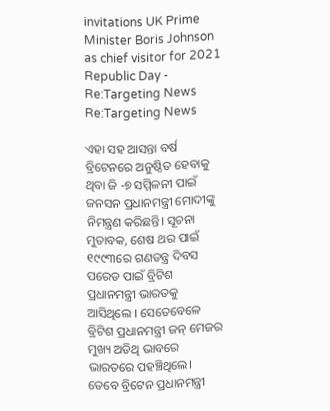invitations UK Prime Minister Boris Johnson as chief visitor for 2021  Republic Day - Re:Targeting News
Re:Targeting News

ଏହା ସହ ଆସନ୍ତା ବର୍ଷ ବ୍ରିଟେନରେ ଅନୁଷ୍ଠିତ ହେବାକୁ ଥିବା ଜି -୭ ସମ୍ମିଳନୀ ପାଇଁ ଜନସନ ପ୍ରଧାନମନ୍ତ୍ରୀ ମୋଦୀଙ୍କୁ ନିମନ୍ତ୍ରଣ କରିଛନ୍ତି। ସୂଚନା ମୁତାବକ, ଶେଷ ଥର ପାଇଁ ୧୯୯୩ରେ ଗଣତନ୍ତ୍ର ଦିବସ ପରେଡ ପାଇଁ ବ୍ରିଟିଶ ପ୍ରଧାନମନ୍ତ୍ରୀ ଭାରତକୁ ଆସିଥିଲେ । ସେତେବେ‌ଳେ ବ୍ରିଟିଶ ପ୍ରଧାନମନ୍ତ୍ରୀ ଜନ୍ ମେଜର ମୁଖ୍ୟ ଅତିଥି ଭାବରେ ଭାରତରେ ପହଞ୍ଚିଥିଲେ। ତେବେ ବ୍ରିଟେନ ପ୍ରଧାନମନ୍ତ୍ରୀ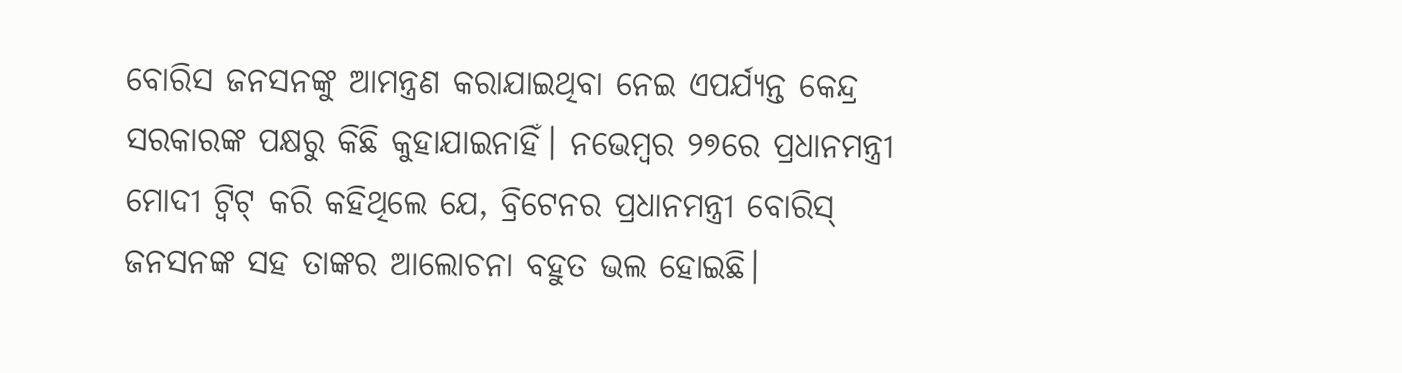ବୋରିସ ଜନସନଙ୍କୁ ଆମନ୍ତ୍ରଣ କରାଯାଇଥିବା ନେଇ ଏପର୍ଯ୍ୟନ୍ତ କେନ୍ଦ୍ର ସରକାରଙ୍କ ପକ୍ଷରୁ କିଛି କୁହାଯାଇନାହିଁ। ନଭେମ୍ବର ୨୭ରେ ପ୍ରଧାନମନ୍ତ୍ରୀ ମୋଦୀ ଟ୍ୱିଟ୍ କରି କହିଥିଲେ ଯେ, ବ୍ରିଟେନର ପ୍ରଧାନମନ୍ତ୍ରୀ ବୋରିସ୍ ଜନସନଙ୍କ ସହ ତାଙ୍କର ଆଲୋଚନା ବହୁତ ଭଲ ହୋଇଛି।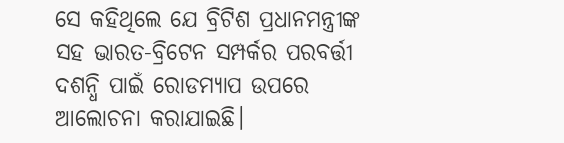ସେ କହିଥିଲେ ଯେ ବ୍ରିଟିଶ ପ୍ରଧାନମନ୍ତ୍ରୀଙ୍କ ସହ ଭାରତ-ବ୍ରିଟେନ ସମ୍ପର୍କର ପରବର୍ତ୍ତୀ ଦଶନ୍ଧି ପାଇଁ ରୋଡମ୍ୟାପ ଉପରେ ଆଲୋଚନା କରାଯାଇଛି।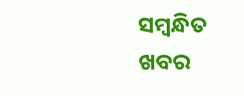ସମ୍ବନ୍ଧିତ ଖବର